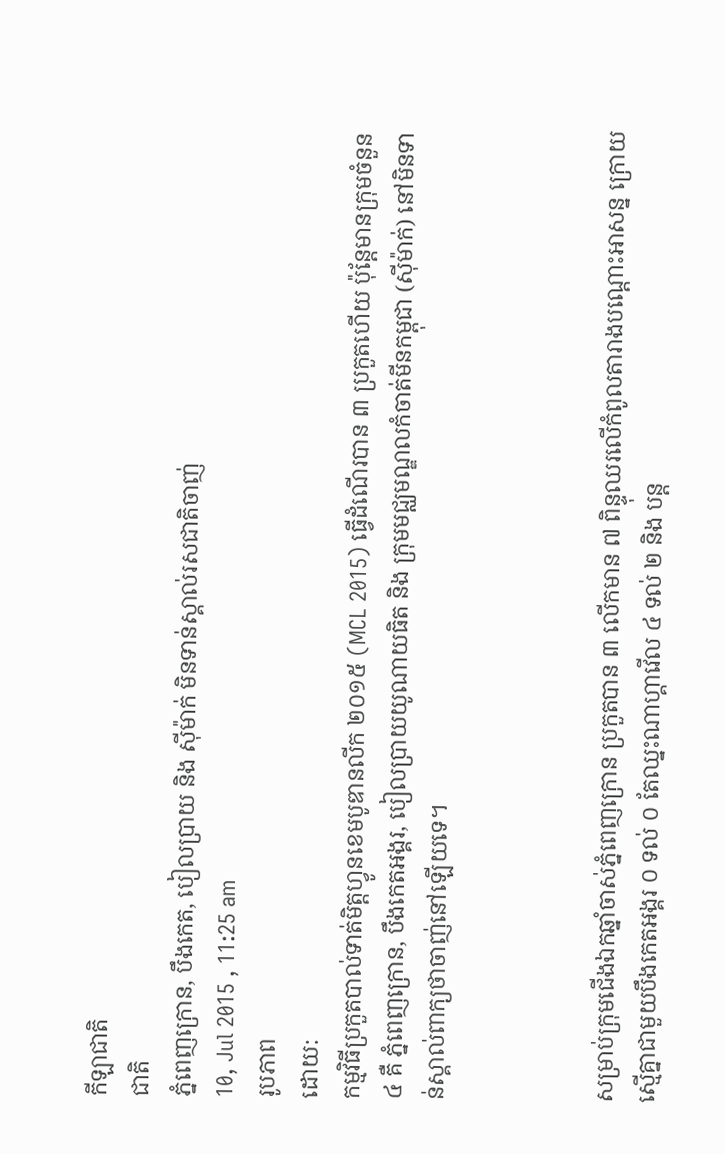កីឡាជាតិ
ជាតិ
ភ្នំពេញក្រោន, បឹងកេត, បៀលប្រាយ និង ស៊ីម៉ាក់ មិនទាន់ស្គាល់រសជាតិចាញ់
10, Jul 2015 , 11:25 am
រូបភាព
ដោយ:
កម្មវិធីប្រកួតបាល់ទាត់មិត្តហ្វូនខេមបូឌានលីក ២០១៥ (MCL 2015) ធ្វើដំណើរបាន ៣ ប្រកួតហើយ ប៉ុន្ដែមានក្រុមចំនួន ៤ គឺ ភ្នំពេញក្រោន, បឹងកេតអង្គរ, បៀលប្រាយយូណាយធិត និង ក្រុមមជ្ឈមណ្ឌលកំចាត់មីនកម្ពុជា (ស៊ីម៉ាក់) នៅមិនទាន់ស្គាល់ពាក្យថាចាញ់នៅឡើយទេ។



សម្រាប់ក្រុមជើងឯកឆ្នាំចាស់ភ្នំពេញក្រោន ប្រកួតបាន ៣ លើកមាន ៧ ពិន្ទុឈរលើកំពូលតារាងបណ្ដោះអាសន្ន ក្រោយស្មើគ្នាជាមួយបឹងកេតអង្គរ ០ ទល់ ០ តែឈ្នះណាហ្គាវើល ៤ ទល់ ២ និង បន្ត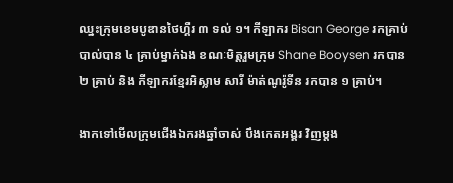ឈ្នះក្រុមខេមបូឌានថៃហ្គឺរ ៣ ទល់ ១។ កីឡាករ Bisan George រកគ្រាប់បាល់បាន ៤ គ្រាប់ម្នាក់ឯង ខណៈមិត្តរួមក្រុម Shane Booysen រកបាន ២ គ្រាប់ និង កីឡាករខ្មែរអិស្លាម សារី ម៉ាត់ណូរ៉ូទីន រកបាន ១ គ្រាប់។

ងាកទៅមើលក្រុមជើងឯករងឆ្នាំចាស់ បឹងកេតអង្គរ វិញម្ដង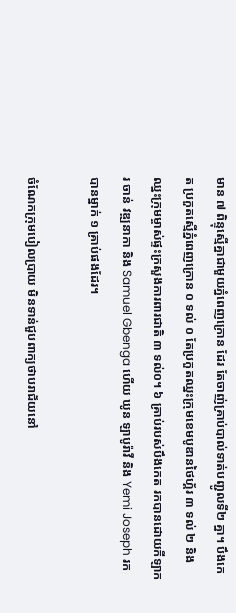មាន ៧ ពិន្ទុស្មើគ្នាជាមួយភ្នំពេញក្រោន ដែរ តែចាញ់គ្រាប់បាល់ទាត់បញ្ជូលទី២ គ្នា។ បឹងកេត ប្រកួតស្មើភ្នំពេញក្រោន ០ ទល់ ០ តែប្រកួតឈ្នះក្រុមខេមបូឌានថៃហ្គ័រ ៣ ទល់ ២ និង ឈ្នះក្រុមម្ចាស់ផ្ទះក្រសួងការពារជាតិ ៣ ទល់០។ ៦ គ្រាប់របស់បឹងកេត រកបានដោយកីឡាករ ចាន់ វឌ្ឍនាកា និង Samuel Gbenga ហើយ ឃូន ឡាបូរ៉ាវី និង Yemi Joseph រកបានម្នាក់ ១ គ្រាប់ផងដែរ។

ចំណែកក្រុមបៀលប្រាយ មិនទាន់ជួបពាក្យថាបរាជ័យនៅ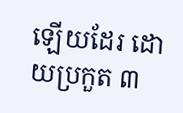ឡើយដែរ ដោយប្រកួត ៣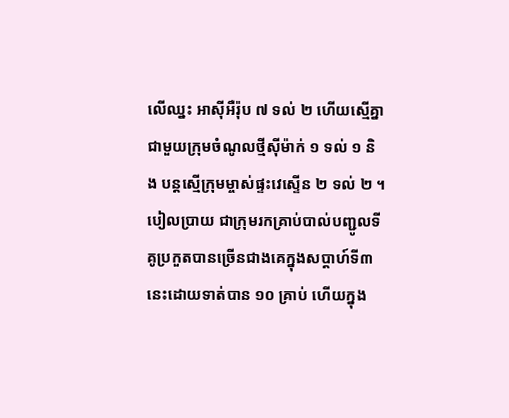លើឈ្នះ អាស៊ីអឺរ៉ុប ៧ ទល់ ២ ហើយស្មើគ្នាជាមួយក្រុមចំណូលថ្មីស៊ីម៉ាក់ ១ ទល់ ១ និង បន្តស្មើក្រុមម្ចាស់ផ្ទះវេស្ទើន ២ ទល់ ២ ។ បៀលប្រាយ ជាក្រុមរកគ្រាប់បាល់បញ្ជូលទីគូប្រកួតបានច្រើនជាងគេក្នុងសប្ដាហ៍ទី៣ នេះដោយទាត់បាន ១០ គ្រាប់ ហើយក្នុង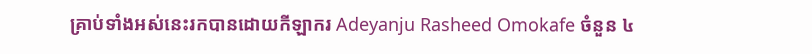គ្រាប់ទាំងអស់នេះរកបានដោយកីឡាករ Adeyanju Rasheed Omokafe ចំនួន ៤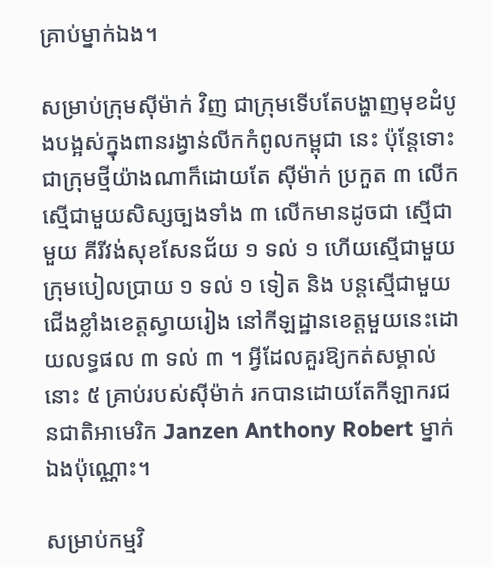គ្រាប់ម្នាក់ឯង។

សម្រាប់ក្រុមស៊ីម៉ាក់ វិញ ជាក្រុមទើបតែបង្ហាញមុខដំបូងបង្អស់ក្នុងពានរង្វាន់លីកកំពូលកម្ពុជា នេះ ប៉ុន្ដែទោះជាក្រុមថ្មីយ៉ាងណាក៏ដោយតែ ស៊ីម៉ាក់ ប្រកួត ៣ លើកស្មើជាមួយសិស្សច្បងទាំង ៣ លើកមានដូចជា ស្មើជាមួយ គីរីវង់សុខសែនជ័យ ១ ទល់ ១ ហើយស្មើជាមួយក្រុមបៀលប្រាយ ១ ទល់ ១ ទៀត និង បន្តស្មើជាមួយជើងខ្លាំងខេត្តស្វាយរៀង នៅកីឡដ្ឋានខេត្តមួយនេះដោយលទ្ធផល ៣ ទល់ ៣ ។ អ្វីដែលគួរឱ្យកត់សម្គាល់នោះ ៥ គ្រាប់របស់ស៊ីម៉ាក់ រកបានដោយតែកីឡាករជនជាតិអាមេរិក Janzen Anthony Robert ម្នាក់ឯងប៉ុណ្ណោះ។

សម្រាប់កម្មវិ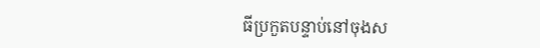ធីប្រកួតបន្ទាប់នៅចុងស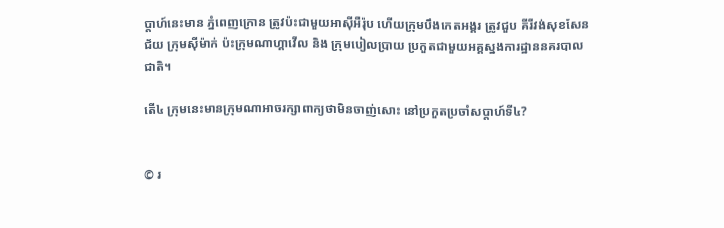ប្ដាហ៍នេះមាន ភ្នំពេញក្រោន ត្រូវប៉ះជាមួយអាស៊ីអឺរ៉ុប ហើយក្រុមបឹងកេតអង្គរ ត្រូវជួប គីរីវង់សុខសែនជ័យ ក្រុមស៊ីម៉ាក់ ប៉ះក្រុមណាហ្គាវើល និង ក្រុមបៀលប្រាយ ប្រកួតជាមួយអគ្គស្នងការដ្ឋាននគរបាលជាតិ។

តើ៤ ក្រុមនេះមានក្រុមណាអាចរក្សាពាក្យថាមិនចាញ់សោះ នៅប្រកួតប្រចាំសប្ដាហ៍ទី៤?


© រ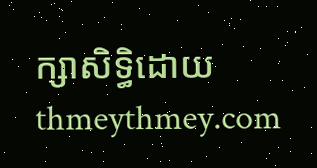ក្សាសិទ្ធិដោយ thmeythmey.com